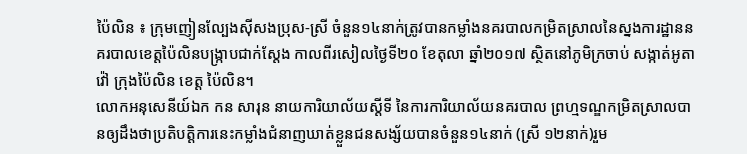ប៉ៃលិន ៖ ក្រុមញៀនល្បែងស៊ីសងប្រុស-ស្រី ចំនួន១៤នាក់ត្រូវបានកម្លាំងនគរបាលកម្រិតស្រាលនៃស្នងការដ្ឋាននគរបាលខេត្តប៉ៃលិនបង្ក្រាបជាក់ស្តែង កាលពីរសៀលថ្ងៃទី២០ ខែតុលា ឆ្នាំ២០១៧ ស្ថិតនៅភូមិក្រចាប់ សង្កាត់អូតាវ៉ៅ ក្រុងប៉ៃលិន ខេត្ដ ប៉ៃលិន។
លោកអនុសេនីយ៍ឯក កន សារុន នាយការិយាល័យស្តីទី នៃការការិយាល័យនគរបាល ព្រហ្មទណ្ឌកម្រិតស្រាលបានឲ្យដឹងថាប្រតិបត្តិការនេះកម្លាំងជំនាញឃាត់ខ្លួនជនសង្ស័យបានចំនួន១៤នាក់ (ស្រី ១២នាក់)រួម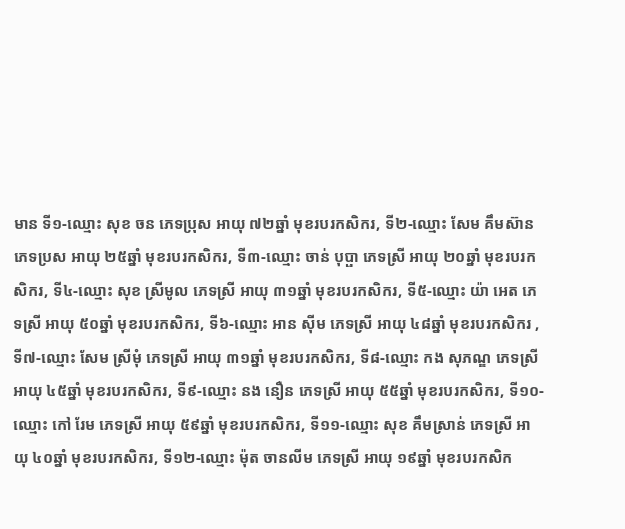មាន ទី១-ឈ្មោះ សុខ ចន ភេទប្រុស អាយុ ៧២ឆ្នាំ មុខរបរកសិករ, ទី២-ឈ្មោះ សែម គឹមស៊ាន ភេទប្រស អាយុ ២៥ឆ្នាំ មុខរបរកសិករ, ទី៣-ឈ្មោះ ចាន់ បុប្ផា ភេទស្រី អាយុ ២០ឆ្នាំ មុខរបរកសិករ, ទី៤-ឈ្មោះ សុខ ស្រីមូល ភេទស្រី អាយុ ៣១ឆ្នាំ មុខរបរកសិករ, ទី៥-ឈ្មោះ យ៉ា អេត ភេទស្រី អាយុ ៥០ឆ្នាំ មុខរបរកសិករ, ទី៦-ឈ្មោះ អាន ស៊ីម ភេទស្រី អាយុ ៤៨ឆ្នាំ មុខរបរកសិករ , ទី៧-ឈ្មោះ សែម ស្រីមុំ ភេទស្រី អាយុ ៣១ឆ្នាំ មុខរបរកសិករ, ទី៨-ឈ្មោះ កង សុភណ្ឌ ភេទស្រី អាយុ ៤៥ឆ្នាំ មុខរបរកសិករ, ទី៩-ឈ្មោះ នង នឿន ភេទស្រី អាយុ ៥៥ឆ្នាំ មុខរបរកសិករ, ទី១០-ឈ្មោះ កៅ រែម ភេទស្រី អាយុ ៥៩ឆ្នាំ មុខរបរកសិករ, ទី១១-ឈ្មោះ សុខ គឹមស្រាន់ ភេទស្រី អាយុ ៤០ឆ្នាំ មុខរបរកសិករ, ទី១២-ឈ្មោះ ម៉ុត ចានលីម ភេទស្រី អាយុ ១៩ឆ្នាំ មុខរបរកសិក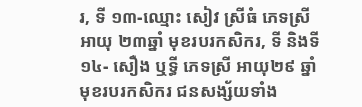រ, ទី ១៣-ឈ្មោះ សៀវ ស្រីធំ ភេទស្រី អាយុ ២៣ឆ្នាំ មុខរបរកសិករ, ទី និងទី១៤- សឿង ឬទ្ធី ភេទស្រី អាយុ២៩ ឆ្នាំ មុខរបរកសិករ ជនសង្ស័យទាំង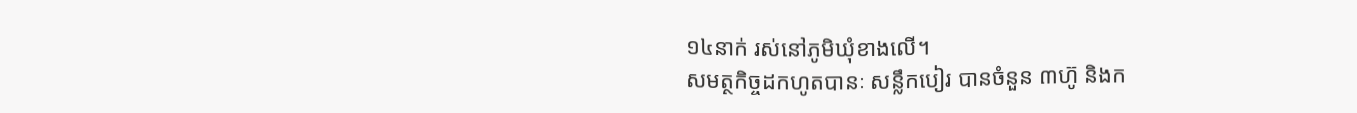១៤នាក់ រស់នៅភូមិឃុំខាងលើ។
សមត្ថកិច្ចដកហូតបានៈ សន្លឹកបៀរ បានចំនួន ៣ហ៊ូ និងក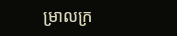ម្រាលក្រ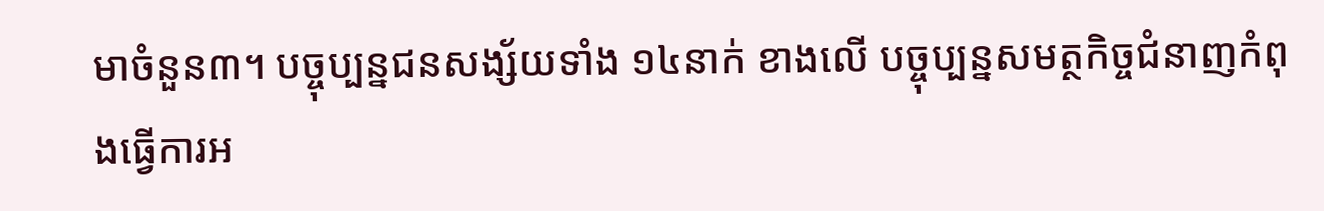មាចំនួន៣។ បច្ចុប្បន្នជនសង្ស័យទាំង ១៤នាក់ ខាងលើ បច្ចុប្បន្នសមត្ថកិច្ចជំនាញកំពុងធ្វើការអ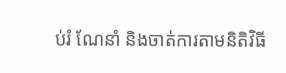ប់រំ ណែនាំ និងចាត់ការតាមនិតិវិធី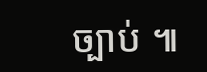ច្បាប់ ៕